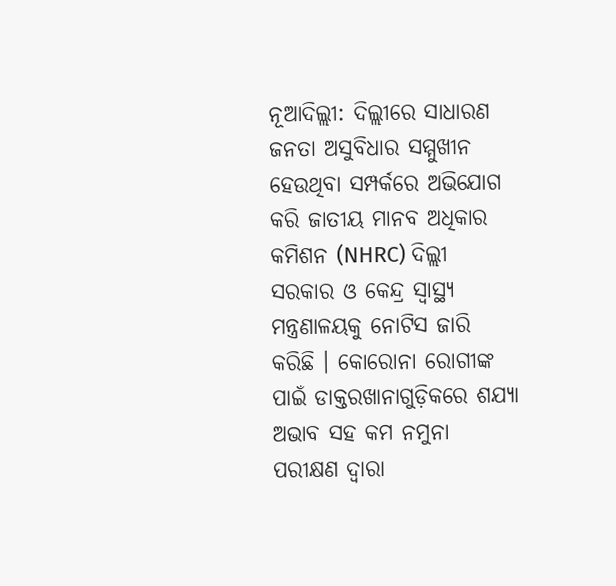ନୂଆଦିଲ୍ଲୀ: ଦିଲ୍ଲୀରେ ସାଧାରଣ ଜନତା ଅସୁବିଧାର ସମ୍ମୁଖୀନ ହେଉଥିବା ସମ୍ପର୍କରେ ଅଭିଯୋଗ କରି ଜାତୀୟ ମାନବ ଅଧିକାର କମିଶନ (NHRC) ଦିଲ୍ଲୀ ସରକାର ଓ କେନ୍ଦ୍ର ସ୍ବାସ୍ଥ୍ୟ ମନ୍ତ୍ରଣାଳୟକୁ ନୋଟିସ ଜାରି କରିଛି । କୋରୋନା ରୋଗୀଙ୍କ ପାଇଁ ଡାକ୍ତରଖାନାଗୁଡ଼ିକରେ ଶଯ୍ୟା ଅଭାବ ସହ କମ ନମୁନା ପରୀକ୍ଷଣ ଦ୍ବାରା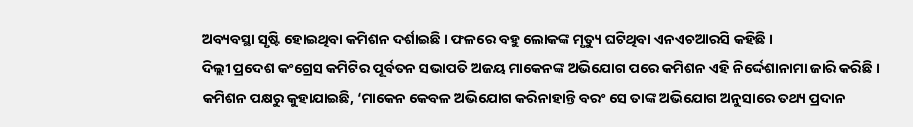ଅବ୍ୟବସ୍ଥା ସୃଷ୍ଟି ହୋଇଥିବା କମିଶନ ଦର୍ଶାଇଛି । ଫଳରେ ବହୁ ଲୋକଙ୍କ ମୃତ୍ୟୁ ଘଟିଥିବା ଏନଏଚଆରସି କହିଛି ।
ଦିଲ୍ଲୀ ପ୍ରଦେଶ କଂଗ୍ରେସ କମିଟିର ପୂର୍ବତନ ସଭାପତି ଅଜୟ ମାକେନଙ୍କ ଅଭିଯୋଗ ପରେ କମିଶନ ଏହି ନିର୍ଦ୍ଦେଶାନାମା ଜାରି କରିଛି ।
କମିଶନ ପକ୍ଷରୁ କୁହାଯାଇଛି, ‘ମାକେନ କେବଳ ଅଭିଯୋଗ କରିନାହାନ୍ତି ବରଂ ସେ ତାଙ୍କ ଅଭିଯୋଗ ଅନୁସାରେ ତଥ୍ୟ ପ୍ରଦାନ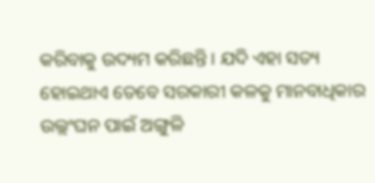କରିବାକୁ ଉଦ୍ୟମ କରିଛନ୍ତି । ଯଦି ଏହା ସତ୍ୟ ହୋଇଥାଏ ତେବେ ସରକାରୀ କଳକୁ ମାନବାଧିକାର ଉଲ୍ଲଂଘନ ପାଇଁ ଅଙ୍ଗୁଳି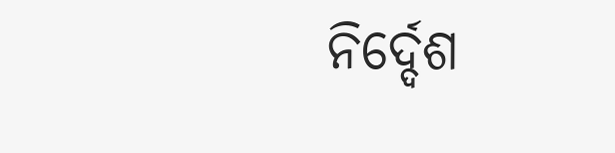ନିର୍ଦ୍ଦେଶ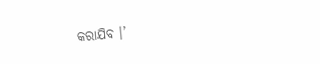କରାଯିବ ।’